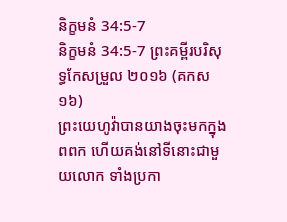និក្ខមនំ 34:5-7
និក្ខមនំ 34:5-7 ព្រះគម្ពីរបរិសុទ្ធកែសម្រួល ២០១៦ (គកស១៦)
ព្រះយេហូវ៉ាបានយាងចុះមកក្នុងពពក ហើយគង់នៅទីនោះជាមួយលោក ទាំងប្រកា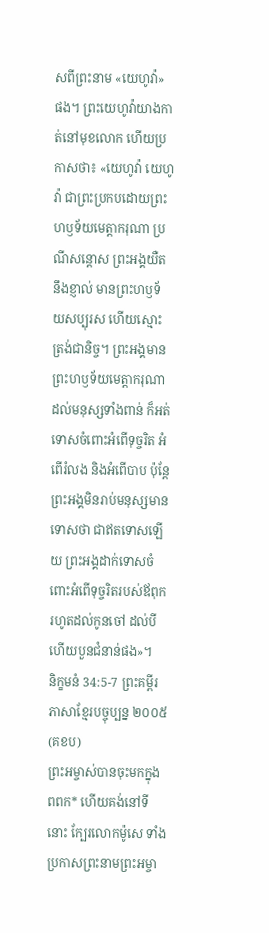សពីព្រះនាម «យេហូវ៉ា» ផង។ ព្រះយេហូវ៉ាយាងកាត់នៅមុខលោក ហើយប្រកាសថា៖ «យេហូវ៉ា យេហូវ៉ា ជាព្រះប្រកបដោយព្រះហឫទ័យមេត្តាករុណា ប្រណីសន្តោស ព្រះអង្គយឺតនឹងខ្ញាល់ មានព្រះហឫទ័យសប្បុរស ហើយស្មោះត្រង់ជានិច្ច។ ព្រះអង្គមានព្រះហឫទ័យមេត្តាករុណា ដល់មនុស្សទាំងពាន់ ក៏អត់ទោសចំពោះអំពើទុច្ចរិត អំពើរំលង និងអំពើបាប ប៉ុន្តែ ព្រះអង្គមិនរាប់មនុស្សមានទោសថា ជាឥតទោសឡើយ ព្រះអង្គដាក់ទោសចំពោះអំពើទុច្ចរិតរបស់ឪពុក រហូតដល់កូនចៅ ដល់បី ហើយបួនជំនាន់ផង»។
និក្ខមនំ 34:5-7 ព្រះគម្ពីរភាសាខ្មែរបច្ចុប្បន្ន ២០០៥ (គខប)
ព្រះអម្ចាស់បានចុះមកក្នុងពពក* ហើយគង់នៅទីនោះ ក្បែរលោកម៉ូសេ ទាំងប្រកាសព្រះនាមព្រះអម្ចា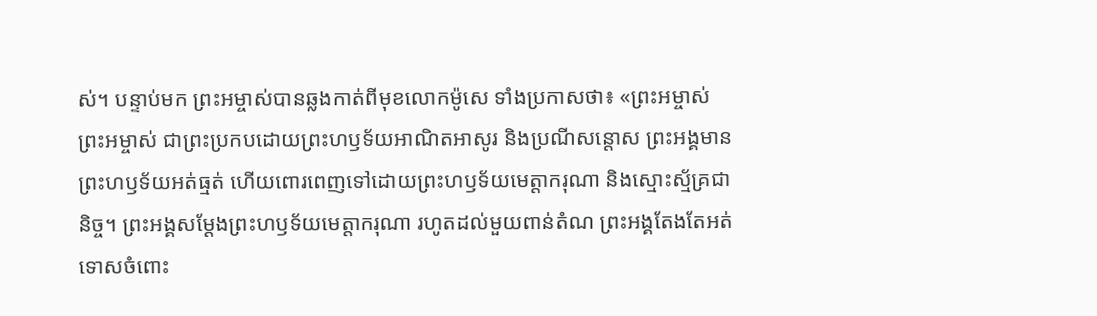ស់។ បន្ទាប់មក ព្រះអម្ចាស់បានឆ្លងកាត់ពីមុខលោកម៉ូសេ ទាំងប្រកាសថា៖ «ព្រះអម្ចាស់ ព្រះអម្ចាស់ ជាព្រះប្រកបដោយព្រះហឫទ័យអាណិតអាសូរ និងប្រណីសន្ដោស ព្រះអង្គមានព្រះហឫទ័យអត់ធ្មត់ ហើយពោរពេញទៅដោយព្រះហឫទ័យមេត្តាករុណា និងស្មោះស្ម័គ្រជានិច្ច។ ព្រះអង្គសម្តែងព្រះហឫទ័យមេត្តាករុណា រហូតដល់មួយពាន់តំណ ព្រះអង្គតែងតែអត់ទោសចំពោះ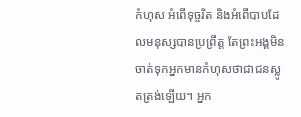កំហុស អំពើទុច្ចរិត និងអំពើបាបដែលមនុស្សបានប្រព្រឹត្ត តែព្រះអង្គមិនចាត់ទុកអ្នកមានកំហុសថាជាជនស្លូតត្រង់ឡើយ។ អ្នក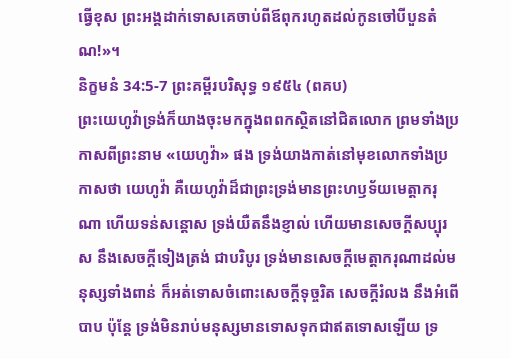ធ្វើខុស ព្រះអង្គដាក់ទោសគេចាប់ពីឪពុករហូតដល់កូនចៅបីបួនតំណ!»។
និក្ខមនំ 34:5-7 ព្រះគម្ពីរបរិសុទ្ធ ១៩៥៤ (ពគប)
ព្រះយេហូវ៉ាទ្រង់ក៏យាងចុះមកក្នុងពពកស្ថិតនៅជិតលោក ព្រមទាំងប្រកាសពីព្រះនាម «យេហូវ៉ា» ផង ទ្រង់យាងកាត់នៅមុខលោកទាំងប្រកាសថា យេហូវ៉ា គឺយេហូវ៉ាដ៏ជាព្រះទ្រង់មានព្រះហឫទ័យមេត្តាករុណា ហើយទន់សន្តោស ទ្រង់យឺតនឹងខ្ញាល់ ហើយមានសេចក្ដីសប្បុរស នឹងសេចក្ដីទៀងត្រង់ ជាបរិបូរ ទ្រង់មានសេចក្ដីមេត្តាករុណាដល់មនុស្សទាំងពាន់ ក៏អត់ទោសចំពោះសេចក្ដីទុច្ចរិត សេចក្ដីរំលង នឹងអំពើបាប ប៉ុន្តែ ទ្រង់មិនរាប់មនុស្សមានទោសទុកជាឥតទោសឡើយ ទ្រ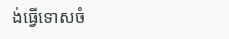ង់ធ្វើទោសចំ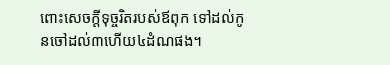ពោះសេចក្ដីទុច្ចរិតរបស់ឪពុក ទៅដល់កូនចៅដល់៣ហើយ៤ដំណផង។